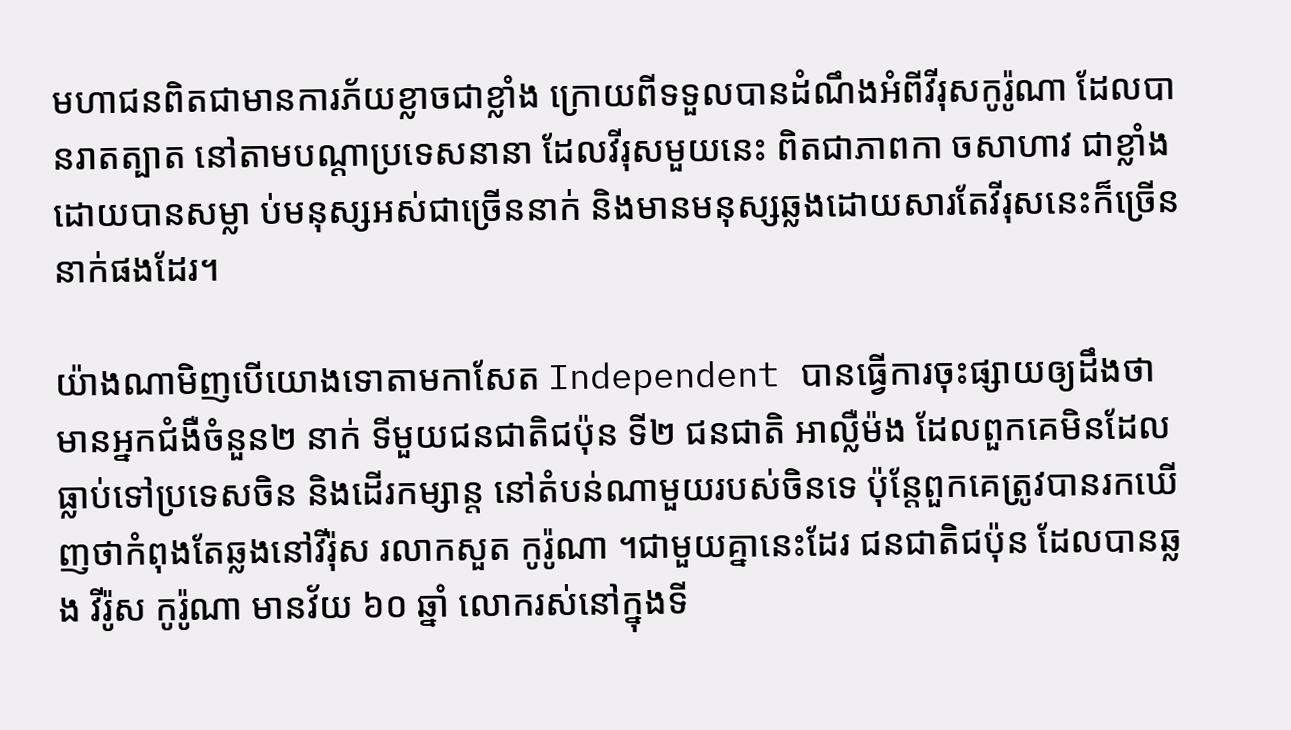មហាជនពិតជាមានការភ័យខ្លាចជាខ្លាំង ក្រោយពីទទួលបានដំណឹងអំពីវីរុសកូរ៉ូណា ដែលបានរាតត្បាត នៅតាមបណ្តាប្រទេសនានា ដែលវីរុសមួយនេះ ពិតជាភាពកា ចសាហាវ ជាខ្លាំង ដោយបានសម្លា ប់មនុស្សអស់ជាច្រើននាក់ និងមានមនុស្សឆ្លងដោយសារតែវីរុសនេះក៏ច្រើននាក់ផងដែរ។

យ៉ាងណាមិញបើយោងទោតាមកាសែត Independent បានធ្វើការចុះផ្សាយឲ្យដឹងថា មានអ្នកជំងឺចំនួន២ នាក់ ទីមួយជនជាតិជប៉ុន ទី២ ជនជាតិ អាល្លឺម៉ង ដែលពួកគេមិនដែលធ្លាប់ទៅប្រទេសចិន និងដើរកម្សាន្ត នៅតំបន់ណាមួយរបស់ចិនទេ ប៉ុន្តែពួកគេត្រូវបានរកឃើញថាកំពុងតែឆ្លងនៅវីរ៉ុស រលាកសួត កូរ៉ូណា ។ជាមួយគ្នានេះដែរ ជនជាតិជប៉ុន ដែលបានឆ្លង វីរ៉ូស កូរ៉ូណា មានវ័យ ៦០ ឆ្នាំ លោករស់នៅក្នុងទី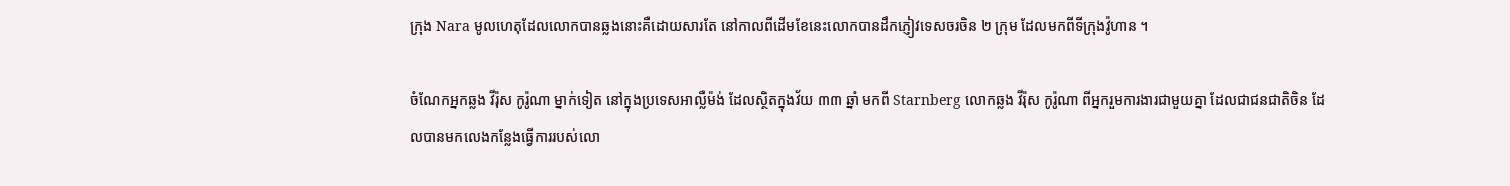ក្រុង Nara មូលហេតុដែលលោកបានឆ្លងនោះគឺដោយសារតែ នៅកាលពីដើមខែនេះលោកបានដឹកភ្ញៀវទេសចរចិន ២ ក្រុម ដែលមកពីទីក្រុងវ៉ូហាន ។

ចំណែកអ្នកឆ្លង វីរ៉ុស កូរ៉ូណា ម្នាក់ទៀត នៅក្នុងប្រទេសអាល្លឺម៉ង់ ដែលស្ថិតក្នុងវ័យ ៣៣ ឆ្នាំ មកពី Starnberg លោកឆ្លង វីរ៉ុស កូរ៉ូណា ពីអ្នករួមការងារជាមួយគ្នា ដែលជាជនជាតិចិន ដែលបានមកលេងកន្លែងធ្វើការរបស់លោ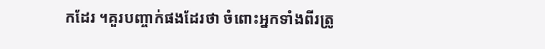កដែរ ។គួរបញ្ចាក់ផងដែរថា ចំពោះអ្នកទាំងពីរត្រូ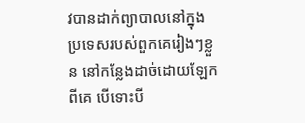វបានដាក់ព្យាបាលនៅក្នុងប្រទេសរបស់ពួកគេរៀងៗខ្លួន នៅកន្លែងដាច់ដោយឡែកពីគេ បើទោះបី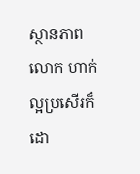ស្ថានភាពលោក ហាក់ល្អប្រសើរក៏ដោ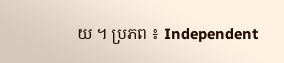យ ។ ប្រភព ៖ Independent